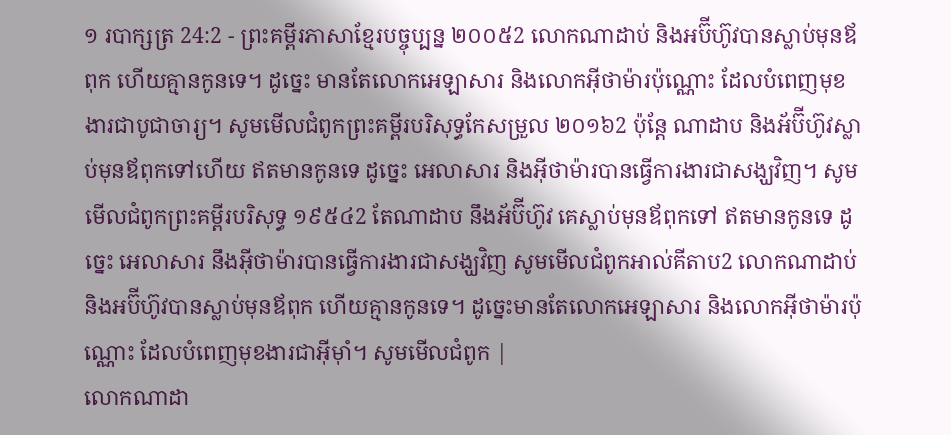១ របាក្សត្រ 24:2 - ព្រះគម្ពីរភាសាខ្មែរបច្ចុប្បន្ន ២០០៥2 លោកណាដាប់ និងអប៊ីហ៊ូវបានស្លាប់មុនឪពុក ហើយគ្មានកូនទេ។ ដូច្នេះ មានតែលោកអេឡាសារ និងលោកអ៊ីថាម៉ារប៉ុណ្ណោះ ដែលបំពេញមុខងារជាបូជាចារ្យ។ សូមមើលជំពូកព្រះគម្ពីរបរិសុទ្ធកែសម្រួល ២០១៦2 ប៉ុន្តែ ណាដាប និងអ័ប៊ីហ៊ូវស្លាប់មុនឪពុកទៅហើយ ឥតមានកូនទេ ដូច្នេះ អេលាសារ និងអ៊ីថាម៉ារបានធ្វើការងារជាសង្ឃវិញ។ សូមមើលជំពូកព្រះគម្ពីរបរិសុទ្ធ ១៩៥៤2 តែណាដាប នឹងអ័ប៊ីហ៊ូវ គេស្លាប់មុនឪពុកទៅ ឥតមានកូនទេ ដូច្នេះ អេលាសារ នឹងអ៊ីថាម៉ារបានធ្វើការងារជាសង្ឃវិញ សូមមើលជំពូកអាល់គីតាប2 លោកណាដាប់ និងអប៊ីហ៊ូវបានស្លាប់មុនឪពុក ហើយគ្មានកូនទេ។ ដូច្នេះមានតែលោកអេឡាសារ និងលោកអ៊ីថាម៉ារប៉ុណ្ណោះ ដែលបំពេញមុខងារជាអ៊ីមុាំ។ សូមមើលជំពូក |
លោកណាដា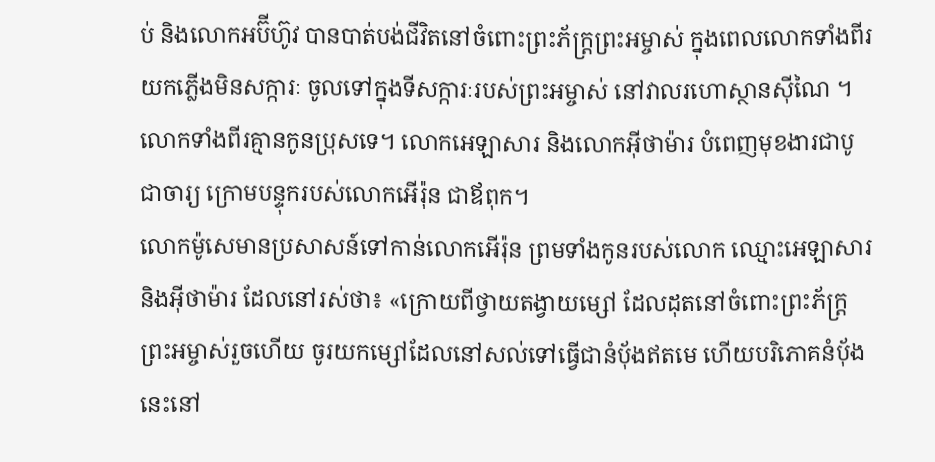ប់ និងលោកអប៊ីហ៊ូវ បានបាត់បង់ជីវិតនៅចំពោះព្រះភ័ក្ត្រព្រះអម្ចាស់ ក្នុងពេលលោកទាំងពីរយកភ្លើងមិនសក្ការៈ ចូលទៅក្នុងទីសក្ការៈរបស់ព្រះអម្ចាស់ នៅវាលរហោស្ថានស៊ីណៃ ។ លោកទាំងពីរគ្មានកូនប្រុសទេ។ លោកអេឡាសារ និងលោកអ៊ីថាម៉ារ បំពេញមុខងារជាបូជាចារ្យ ក្រោមបន្ទុករបស់លោកអើរ៉ុន ជាឪពុក។
លោកម៉ូសេមានប្រសាសន៍ទៅកាន់លោកអើរ៉ុន ព្រមទាំងកូនរបស់លោក ឈ្មោះអេឡាសារ និងអ៊ីថាម៉ារ ដែលនៅរស់ថា៖ «ក្រោយពីថ្វាយតង្វាយម្សៅ ដែលដុតនៅចំពោះព្រះភ័ក្ត្រព្រះអម្ចាស់រួចហើយ ចូរយកម្សៅដែលនៅសល់ទៅធ្វើជានំប៉័ងឥតមេ ហើយបរិភោគនំប៉័ងនេះនៅ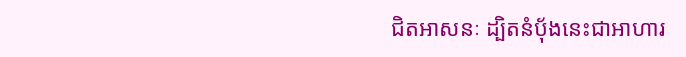ជិតអាសនៈ ដ្បិតនំប៉័ងនេះជាអាហារ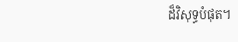ដ៏វិសុទ្ធបំផុត។